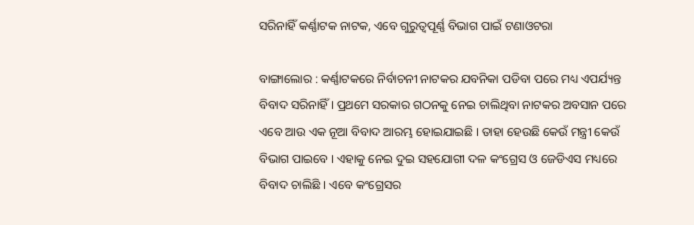ସରିନାହିଁ କର୍ଣ୍ଣାଟକ ନାଟକ, ଏବେ ଗୁରୁତ୍ୱପୂର୍ଣ୍ଣ ବିଭାଗ ପାଇଁ ଟଣାଓଟରା

ବାଙ୍ଗାଲୋର : କର୍ଣ୍ଣାଟକରେ ନିର୍ବାଚନୀ ନାଟକର ଯବନିକା ପଡିବା ପରେ ମଧ୍ୟ ଏପର୍ଯ୍ୟନ୍ତ ବିବାଦ ସରିନାହିଁ । ପ୍ରଥମେ ସରକାର ଗଠନକୁ ନେଇ ଚାଲିଥିବା ନାଟକର ଅବସାନ ପରେ ଏବେ ଆଉ ଏକ ନୂଆ ବିବାଦ ଆରମ୍ଭ ହୋଇଯାଇଛି । ତାହା ହେଉଛି କେଉଁ ମନ୍ତ୍ରୀ କେଉଁ ବିଭାଗ ପାଇବେ । ଏହାକୁ ନେଇ ଦୁଇ ସହଯୋଗୀ ଦଳ କଂଗ୍ରେସ ଓ ଜେଡିଏସ ମଧ୍ୟରେ ବିବାଦ ଚାଲିଛି । ଏବେ କଂଗ୍ରେସର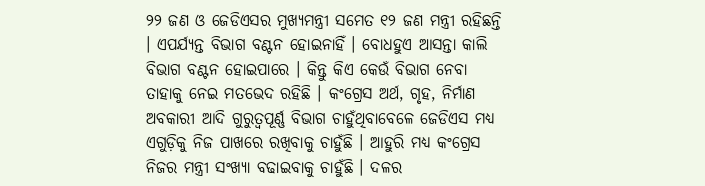୨୨ ଜଣ ଓ ଜେଡିଏସର ମୁଖ୍ୟମନ୍ତ୍ରୀ ସମେତ ୧୨ ଜଣ ମନ୍ତ୍ରୀ ରହିଛନ୍ତି । ଏପର୍ଯ୍ୟନ୍ତ ବିଭାଗ ବଣ୍ଟନ ହୋଇନାହିଁ । ବୋଧହୁଏ ଆସନ୍ତା କାଲି ବିଭାଗ ବଣ୍ଟନ ହୋଇପାରେ । କିନ୍ତୁ କିଏ କେଉଁ ବିଭାଗ ନେବା ତାହାକୁ ନେଇ ମତଭେଦ ରହିଛି । କଂଗ୍ରେସ ଅର୍ଥ, ଗୃହ, ନିର୍ମାଣ ଅବକାରୀ ଆଦି ଗୁରୁତ୍ୱପୂର୍ଣ୍ଣ ବିଭାଗ ଚାହୁଁଥିବାବେଳେ ଜେଡିଏସ ମଧ୍ୟ ଏଗୁଡ଼ିକୁ ନିଜ ପାଖରେ ରଖିବାକୁ ଚାହୁଁଛି । ଆହୁରି ମଧ୍ୟ କଂଗ୍ରେସ ନିଜର ମନ୍ତ୍ରୀ ସଂଖ୍ୟା ବଢାଇବାକୁ ଚାହୁଁଛି । ଦଳର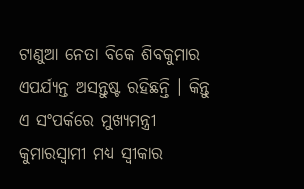ଟାଣୁଆ ନେତା ବିକେ ଶିବକୁମାର ଏପର୍ଯ୍ୟନ୍ତ ଅସନ୍ତୁଷ୍ଟ ରହିଛନ୍ତି । କିନ୍ତୁ ଏ ସଂପର୍କରେ ମୁଖ୍ୟମନ୍ତ୍ରୀ କୁମାରସ୍ୱାମୀ ମଧ୍ୟ ସ୍ୱୀକାର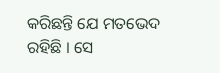କରିଛନ୍ତି ଯେ ମତଭେଦ ରହିଛି । ସେ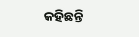କହିଛନ୍ତି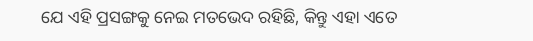ଯେ ଏହି ପ୍ରସଙ୍ଗକୁ ନେଇ ମତଭେଦ ରହିଛି, କିନ୍ତୁ ଏହା ଏତେ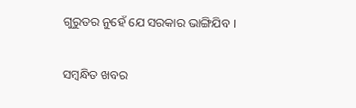ଗୁରୁତର ନୁହେଁ ଯେ ସରକାର ଭାଙ୍ଗିଯିବ ।

ସମ୍ବନ୍ଧିତ ଖବର